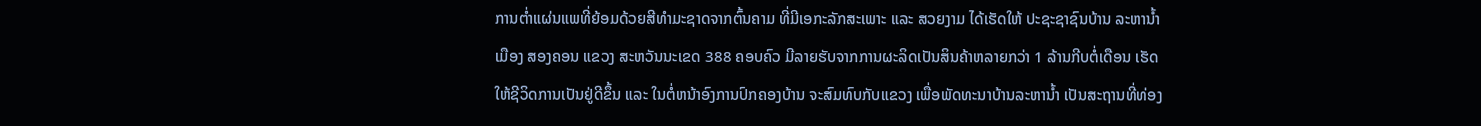ການຕ່ຳແຜ່ນແພທີ່ຍ້ອມດ້ວຍສີທຳມະຊາດຈາກຕົ້ນຄາມ ທີ່ມີເອກະລັກສະເພາະ ແລະ ສວຍງາມ ໄດ້ເຮັດໃຫ້ ປະຊະຊາຊົນບ້ານ ລະຫານ້ຳ ເມືອງ ສອງຄອນ ແຂວງ ສະຫວັນນະເຂດ 388 ຄອບຄົວ ມີລາຍຮັບຈາກການຜະລິດເປັນສິນຄ້າຫລາຍກວ່າ 1 ລ້ານກີບຕໍ່ເດືອນ ເຮັດໃຫ້ຊີວິດການເປັນຢູ່ດີຂຶ້ນ ແລະ ໃນຕໍ່ຫນ້າອົງການປົກຄອງບ້ານ ຈະສົມທົບກັບແຂວງ ເພື່ອພັດທະນາບ້ານລະຫານ້ຳ ເປັນສະຖານທີ່ທ່ອງ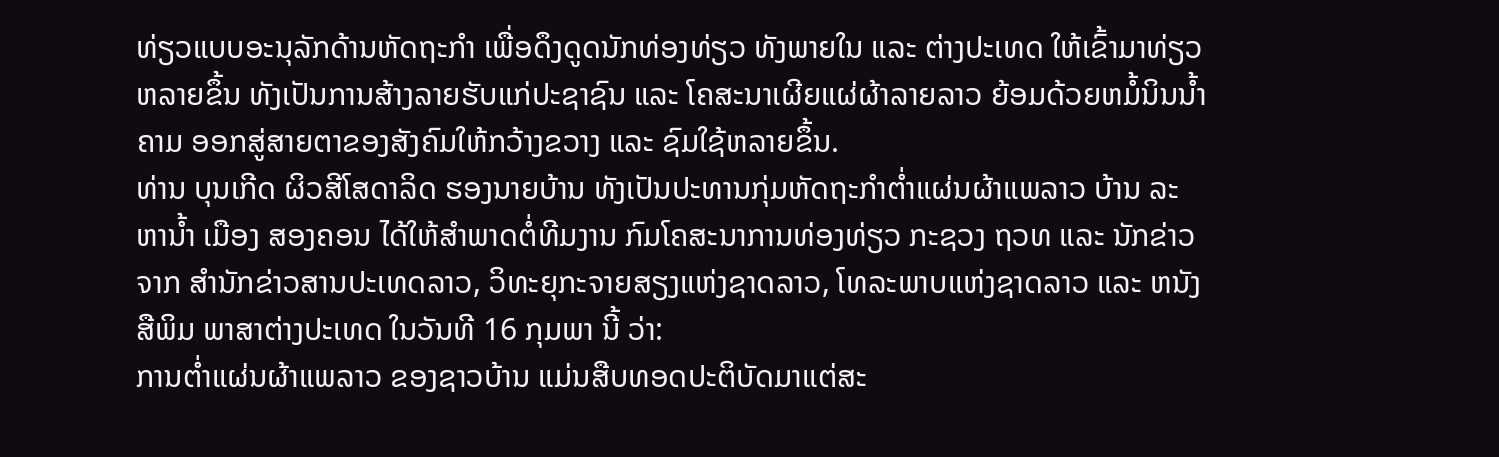ທ່ຽວແບບອະນຸລັກດ້ານຫັດຖະກຳ ເພື່ອດຶງດູດນັກທ່ອງທ່ຽວ ທັງພາຍໃນ ແລະ ຕ່າງປະເທດ ໃຫ້ເຂົ້າມາທ່ຽວຫລາຍຂຶ້ນ ທັງເປັນການສ້າງລາຍຮັບແກ່ປະຊາຊົນ ແລະ ໂຄສະນາເຜີຍແຜ່ຜ້າລາຍລາວ ຍ້ອມດ້ວຍຫມໍ້ນິນນ້ຳຄາມ ອອກສູ່ສາຍຕາຂອງສັງຄົມໃຫ້ກວ້າງຂວາງ ແລະ ຊົມໃຊ້ຫລາຍຂຶ້ນ.
ທ່ານ ບຸນເກີດ ຜິວສີໂສດາລິດ ຮອງນາຍບ້ານ ທັງເປັນປະທານກຸ່ມຫັດຖະກຳຕ່ຳແຜ່ນຜ້າແພລາວ ບ້ານ ລະຫານ້ຳ ເມືອງ ສອງຄອນ ໄດ້ໃຫ້ສຳພາດຕໍ່ທີມງານ ກົມໂຄສະນາການທ່ອງທ່ຽວ ກະຊວງ ຖວທ ແລະ ນັກຂ່າວ ຈາກ ສຳນັກຂ່າວສານປະເທດລາວ, ວິທະຍຸກະຈາຍສຽງແຫ່ງຊາດລາວ, ໂທລະພາບແຫ່ງຊາດລາວ ແລະ ຫນັງສືພິມ ພາສາຕ່າງປະເທດ ໃນວັນທີ 16 ກຸມພາ ນີ້ ວ່າ:
ການຕ່ຳແຜ່ນຜ້າແພລາວ ຂອງຊາວບ້ານ ແມ່ນສືບທອດປະຕິບັດມາແຕ່ສະ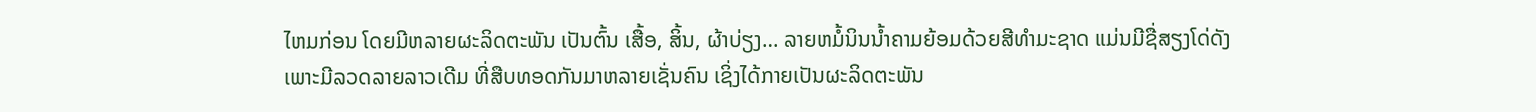ໄຫມກ່ອນ ໂດຍມີຫລາຍຜະລິດຕະພັນ ເປັນຕົ້ນ ເສື້ອ, ສິ້ນ, ຜ້າບ່ຽງ… ລາຍຫມໍ້ນິນນ້ຳຄາມຍ້ອມດ້ວຍສີທຳມະຊາດ ແມ່ນມີຊື່ສຽງໂດ່ດັງ ເພາະມີລວດລາຍລາວເດີມ ທີ່ສືບທອດກັນມາຫລາຍເຊັ່ນຄົນ ເຊິ່ງໄດ້ກາຍເປັນຜະລິດຕະພັນ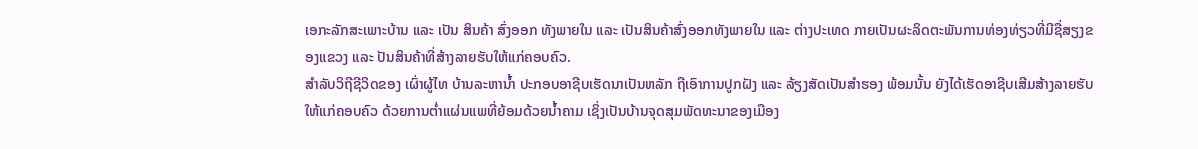ເອກະລັກສະເພາະບ້ານ ແລະ ເປັນ ສິນຄ້າ ສົ່ງອອກ ທັງພາຍໃນ ແລະ ເປັນສິນຄ້າສົ່ງອອກທັງພາຍໃນ ແລະ ຕ່າງປະເທດ ກາຍເປັນຜະລິດຕະພັນການທ່ອງທ່ຽວທີ່ມີຊື່ສຽງຂອງແຂວງ ແລະ ປັນສິນຄ້າທີ່ສ້າງລາຍຮັບໃຫ້ແກ່ຄອບຄົວ.
ສຳລັບວິຖີຊີວິດຂອງ ເຜົ່າຜູ້ໄທ ບ້ານລະຫານ້ຳ ປະກອບອາຊີບເຮັດນາເປັນຫລັກ ຖືເອົາການປູກຝັງ ແລະ ລ້ຽງສັດເປັນສຳຮອງ ພ້ອມນັ້ນ ຍັງໄດ້ເຮັດອາຊີບເສີມສ້າງລາຍຮັບໃຫ້ແກ່ຄອບຄົວ ດ້ວຍການຕ່ຳແຜ່ນແພທີ່ຍ້ອມດ້ວຍນ້ຳຄາມ ເຊິ່ງເປັນບ້ານຈຸດສຸມພັດທະນາຂອງເມືອງ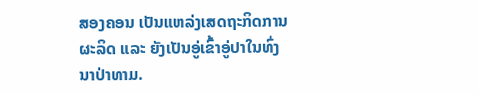ສອງຄອນ ເປັນແຫລ່ງເສດຖະກິດການຜະລິດ ແລະ ຍັງເປັນອູ່ເຂົ້າອູ່ປາໃນທົ່ງນາປ່າທາມ.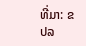ທີ່ມາ: ຂປລ